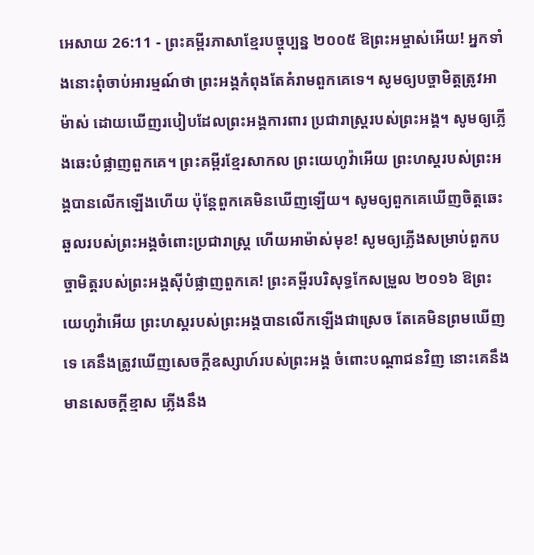អេសាយ 26:11 - ព្រះគម្ពីរភាសាខ្មែរបច្ចុប្បន្ន ២០០៥ ឱព្រះអម្ចាស់អើយ! អ្នកទាំងនោះពុំចាប់អារម្មណ៍ថា ព្រះអង្គកំពុងតែគំរាមពួកគេទេ។ សូមឲ្យបច្ចាមិត្តត្រូវអាម៉ាស់ ដោយឃើញរបៀបដែលព្រះអង្គការពារ ប្រជារាស្ដ្ររបស់ព្រះអង្គ។ សូមឲ្យភ្លើងឆេះបំផ្លាញពួកគេ។ ព្រះគម្ពីរខ្មែរសាកល ព្រះយេហូវ៉ាអើយ ព្រះហស្តរបស់ព្រះអង្គបានលើកឡើងហើយ ប៉ុន្តែពួកគេមិនឃើញឡើយ។ សូមឲ្យពួកគេឃើញចិត្តឆេះឆួលរបស់ព្រះអង្គចំពោះប្រជារាស្ត្រ ហើយអាម៉ាស់មុខ! សូមឲ្យភ្លើងសម្រាប់ពួកបច្ចាមិត្តរបស់ព្រះអង្គស៊ីបំផ្លាញពួកគេ! ព្រះគម្ពីរបរិសុទ្ធកែសម្រួល ២០១៦ ឱព្រះយេហូវ៉ាអើយ ព្រះហស្តរបស់ព្រះអង្គបានលើកឡើងជាស្រេច តែគេមិនព្រមឃើញទេ គេនឹងត្រូវឃើញសេចក្ដីឧស្សាហ៍របស់ព្រះអង្គ ចំពោះបណ្ដាជនវិញ នោះគេនឹងមានសេចក្ដីខ្មាស ភ្លើងនឹង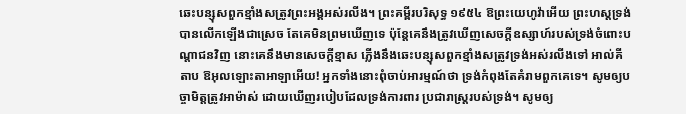ឆេះបន្សុសពួកខ្មាំងសត្រូវព្រះអង្គអស់រលីង។ ព្រះគម្ពីរបរិសុទ្ធ ១៩៥៤ ឱព្រះយេហូវ៉ាអើយ ព្រះហស្តទ្រង់បានលើកឡើងជាស្រេច តែគេមិនព្រមឃើញទេ ប៉ុន្តែគេនឹងត្រូវឃើញសេចក្ដីឧស្សាហ៍របស់ទ្រង់ចំពោះបណ្តាជនវិញ នោះគេនឹងមានសេចក្ដីខ្មាស ភ្លើងនឹងឆេះបន្សុសពួកខ្មាំងសត្រូវទ្រង់អស់រលីងទៅ អាល់គីតាប ឱអុលឡោះតាអាឡាអើយ! អ្នកទាំងនោះពុំចាប់អារម្មណ៍ថា ទ្រង់កំពុងតែគំរាមពួកគេទេ។ សូមឲ្យបច្ចាមិត្តត្រូវអាម៉ាស់ ដោយឃើញរបៀបដែលទ្រង់ការពារ ប្រជារាស្ដ្ររបស់ទ្រង់។ សូមឲ្យ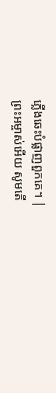ភ្លើងឆេះបំផ្លាញពួកគេ។ |
ព្រះអម្ចាស់អើយ សូមតើ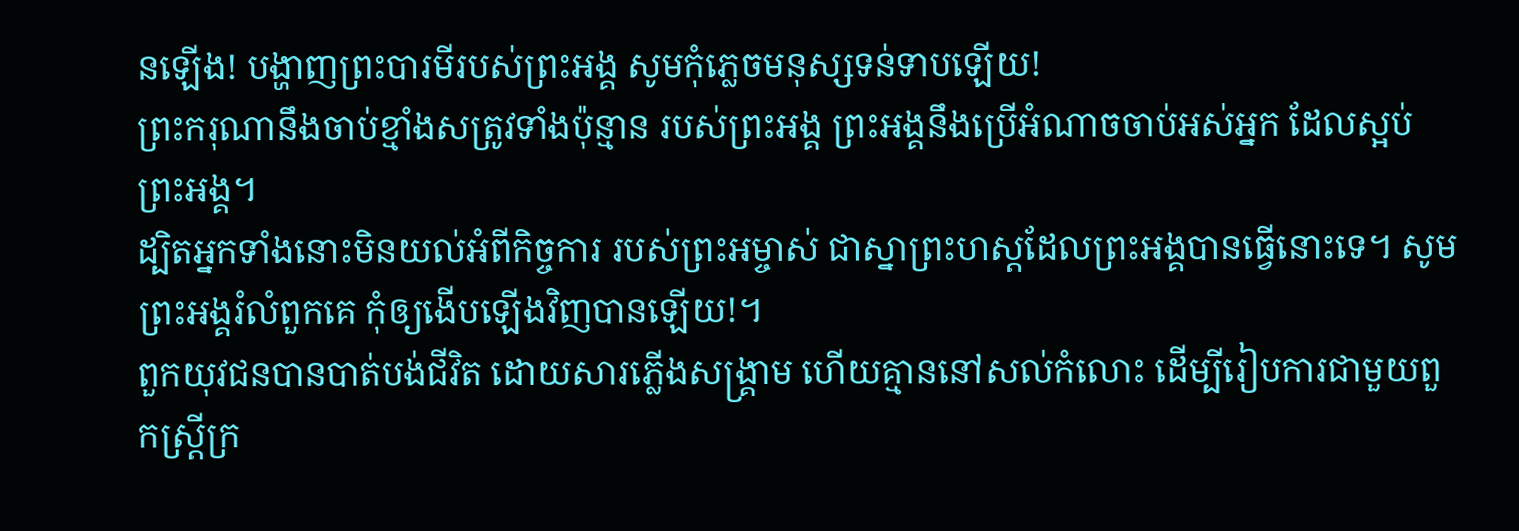នឡើង! បង្ហាញព្រះបារមីរបស់ព្រះអង្គ សូមកុំភ្លេចមនុស្សទន់ទាបឡើយ!
ព្រះករុណានឹងចាប់ខ្មាំងសត្រូវទាំងប៉ុន្មាន របស់ព្រះអង្គ ព្រះអង្គនឹងប្រើអំណាចចាប់អស់អ្នក ដែលស្អប់ព្រះអង្គ។
ដ្បិតអ្នកទាំងនោះមិនយល់អំពីកិច្ចការ របស់ព្រះអម្ចាស់ ជាស្នាព្រះហស្ដដែលព្រះអង្គបានធ្វើនោះទេ។ សូមព្រះអង្គរំលំពួកគេ កុំឲ្យងើបឡើងវិញបានឡើយ!។
ពួកយុវជនបានបាត់បង់ជីវិត ដោយសារភ្លើងសង្គ្រាម ហើយគ្មាននៅសល់កំលោះ ដើម្បីរៀបការជាមួយពួកស្ត្រីក្រ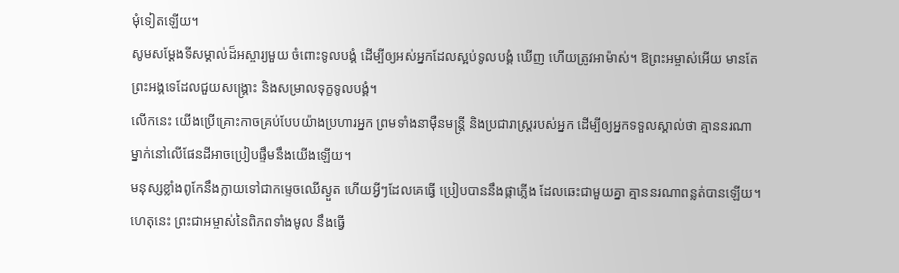មុំទៀតឡើយ។
សូមសម្តែងទីសម្គាល់ដ៏អស្ចារ្យមួយ ចំពោះទូលបង្គំ ដើម្បីឲ្យអស់អ្នកដែលស្អប់ទូលបង្គំ ឃើញ ហើយត្រូវអាម៉ាស់។ ឱព្រះអម្ចាស់អើយ មានតែព្រះអង្គទេដែលជួយសង្គ្រោះ និងសម្រាលទុក្ខទូលបង្គំ។
លើកនេះ យើងប្រើគ្រោះកាចគ្រប់បែបយ៉ាងប្រហារអ្នក ព្រមទាំងនាម៉ឺនមន្ត្រី និងប្រជារាស្ត្ររបស់អ្នក ដើម្បីឲ្យអ្នកទទួលស្គាល់ថា គ្មាននរណាម្នាក់នៅលើផែនដីអាចប្រៀបផ្ទឹមនឹងយើងឡើយ។
មនុស្សខ្លាំងពូកែនឹងក្លាយទៅជាកម្ទេចឈើស្ងួត ហើយអ្វីៗដែលគេធ្វើ ប្រៀបបាននឹងផ្កាភ្លើង ដែលឆេះជាមួយគ្នា គ្មាននរណាពន្លត់បានឡើយ។
ហេតុនេះ ព្រះជាអម្ចាស់នៃពិភពទាំងមូល នឹងធ្វើ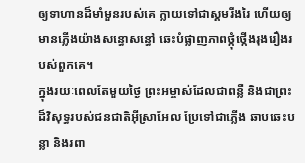ឲ្យទាហានដ៏មាំមួនរបស់គេ ក្លាយទៅជាស្គមរីងរៃ ហើយឲ្យមានភ្លើងយ៉ាងសន្ធោសន្ធៅ ឆេះបំផ្លាញភាពថ្កុំថ្កើងរុងរឿងរបស់ពួកគេ។
ក្នុងរយៈពេលតែមួយថ្ងៃ ព្រះអម្ចាស់ដែលជាពន្លឺ និងជាព្រះដ៏វិសុទ្ធរបស់ជនជាតិអ៊ីស្រាអែល ប្រែទៅជាភ្លើង ឆាបឆេះបន្លា និងរពា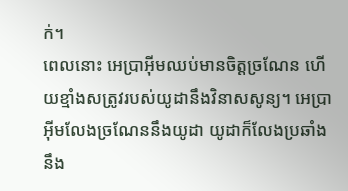ក់។
ពេលនោះ អេប្រាអ៊ីមឈប់មានចិត្តច្រណែន ហើយខ្មាំងសត្រូវរបស់យូដានឹងវិនាសសូន្យ។ អេប្រាអ៊ីមលែងច្រណែននឹងយូដា យូដាក៏លែងប្រឆាំងនឹង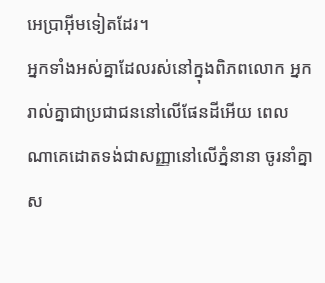អេប្រាអ៊ីមទៀតដែរ។
អ្នកទាំងអស់គ្នាដែលរស់នៅក្នុងពិភពលោក អ្នករាល់គ្នាជាប្រជាជននៅលើផែនដីអើយ ពេលណាគេដោតទង់ជាសញ្ញានៅលើភ្នំនានា ចូរនាំគ្នាស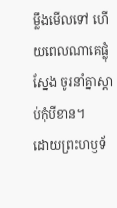ម្លឹងមើលទៅ ហើយពេលណាគេផ្លុំស្នែង ចូរនាំគ្នាស្ដាប់កុំបីខាន។
ដោយព្រះហឫទ័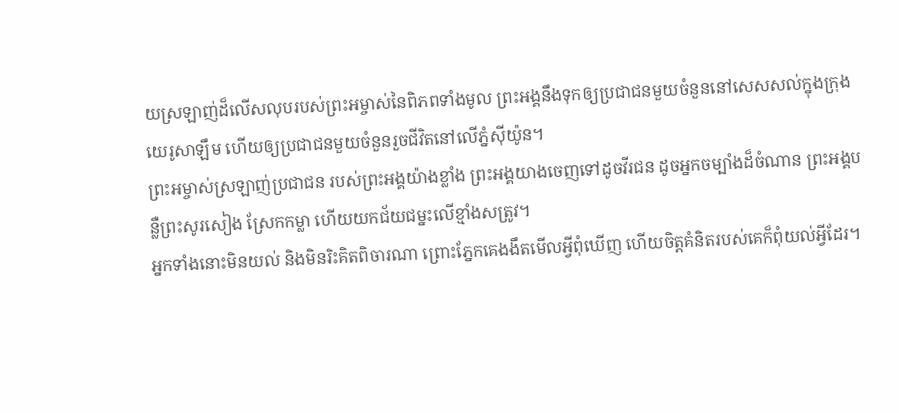យស្រឡាញ់ដ៏លើសលុបរបស់ព្រះអម្ចាស់នៃពិភពទាំងមូល ព្រះអង្គនឹងទុកឲ្យប្រជាជនមួយចំនួននៅសេសសល់ក្នុងក្រុងយេរូសាឡឹម ហើយឲ្យប្រជាជនមួយចំនួនរួចជីវិតនៅលើភ្នំស៊ីយ៉ូន។
ព្រះអម្ចាស់ស្រឡាញ់ប្រជាជន របស់ព្រះអង្គយ៉ាងខ្លាំង ព្រះអង្គយាងចេញទៅដូចវីរជន ដូចអ្នកចម្បាំងដ៏ចំណាន ព្រះអង្គបន្លឺព្រះសូរសៀង ស្រែកកម្លា ហើយយកជ័យជម្នះលើខ្មាំងសត្រូវ។
អ្នកទាំងនោះមិនយល់ និងមិនរិះគិតពិចារណា ព្រោះភ្នែកគេងងឹតមើលអ្វីពុំឃើញ ហើយចិត្តគំនិតរបស់គេក៏ពុំយល់អ្វីដែរ។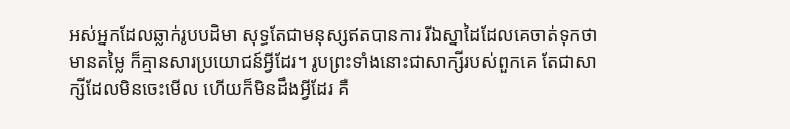អស់អ្នកដែលឆ្លាក់រូបបដិមា សុទ្ធតែជាមនុស្សឥតបានការ រីឯស្នាដៃដែលគេចាត់ទុកថាមានតម្លៃ ក៏គ្មានសារប្រយោជន៍អ្វីដែរ។ រូបព្រះទាំងនោះជាសាក្សីរបស់ពួកគេ តែជាសាក្សីដែលមិនចេះមើល ហើយក៏មិនដឹងអ្វីដែរ គឺ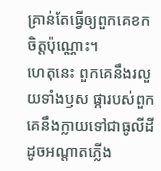គ្រាន់តែធ្វើឲ្យពួកគេខកចិត្តប៉ុណ្ណោះ។
ហេតុនេះ ពួកគេនឹងរលួយទាំងឫស ផ្ការបស់ពួកគេនឹងក្លាយទៅជាធូលីដី ដូចអណ្ដាតភ្លើង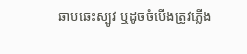ឆាបឆេះស្បូវ ឬដូចចំបើងត្រូវភ្លើង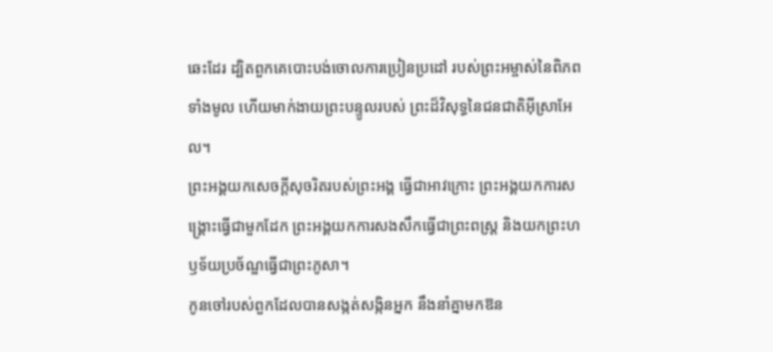ឆេះដែរ ដ្បិតពួកគេបោះបង់ចោលការប្រៀនប្រដៅ របស់ព្រះអម្ចាស់នៃពិភពទាំងមូល ហើយមាក់ងាយព្រះបន្ទូលរបស់ ព្រះដ៏វិសុទ្ធនៃជនជាតិអ៊ីស្រាអែល។
ព្រះអង្គយកសេចក្ដីសុចរិតរបស់ព្រះអង្គ ធ្វើជាអាវក្រោះ ព្រះអង្គយកការសង្គ្រោះធ្វើជាមួកដែក ព្រះអង្គយកការសងសឹកធ្វើជាព្រះពស្ដ្រ និងយកព្រះហឫទ័យប្រច័ណ្ឌធ្វើជាព្រះភូសា។
កូនចៅរបស់ពួកដែលបានសង្កត់សង្កិនអ្នក នឹងនាំគ្នាមកឱន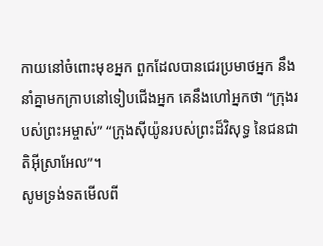កាយនៅចំពោះមុខអ្នក ពួកដែលបានជេរប្រមាថអ្នក នឹងនាំគ្នាមកក្រាបនៅទៀបជើងអ្នក គេនឹងហៅអ្នកថា “ក្រុងរបស់ព្រះអម្ចាស់” “ក្រុងស៊ីយ៉ូនរបស់ព្រះដ៏វិសុទ្ធ នៃជនជាតិអ៊ីស្រាអែល”។
សូមទ្រង់ទតមើលពី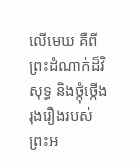លើមេឃ គឺពីព្រះដំណាក់ដ៏វិសុទ្ធ និងថ្កុំថ្កើងរុងរឿងរបស់ព្រះអ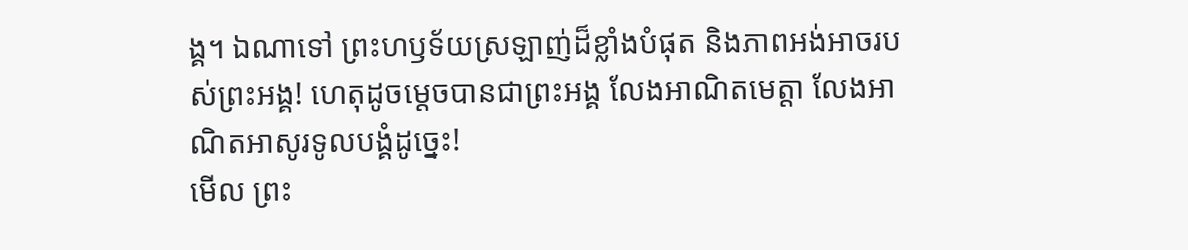ង្គ។ ឯណាទៅ ព្រះហឫទ័យស្រឡាញ់ដ៏ខ្លាំងបំផុត និងភាពអង់អាចរបស់ព្រះអង្គ! ហេតុដូចម្ដេចបានជាព្រះអង្គ លែងអាណិតមេត្តា លែងអាណិតអាសូរទូលបង្គំដូច្នេះ!
មើល ព្រះ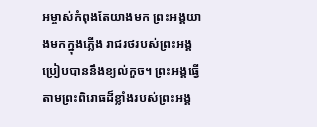អម្ចាស់កំពុងតែយាងមក ព្រះអង្គយាងមកក្នុងភ្លើង រាជរថរបស់ព្រះអង្គប្រៀបបាននឹងខ្យល់កួច។ ព្រះអង្គធ្វើតាមព្រះពិរោធដ៏ខ្លាំងរបស់ព្រះអង្គ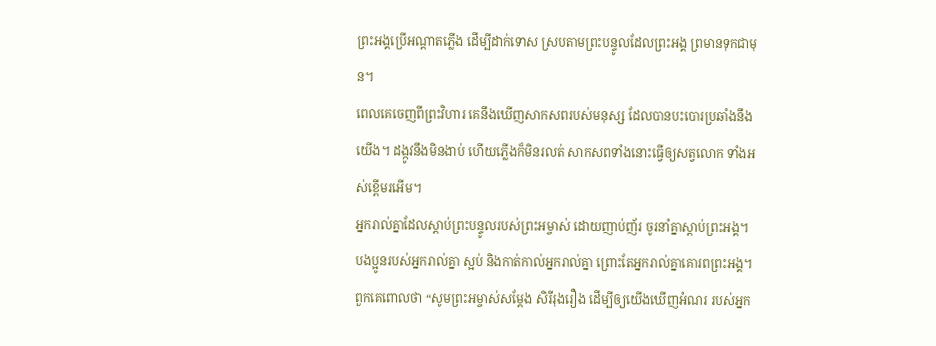ព្រះអង្គប្រើអណ្ដាតភ្លើង ដើម្បីដាក់ទោស ស្របតាមព្រះបន្ទូលដែលព្រះអង្គ ព្រមានទុកជាមុន។
ពេលគេចេញពីព្រះវិហារ គេនឹងឃើញសាកសពរបស់មនុស្ស ដែលបានបះបោរប្រឆាំងនឹងយើង។ ដង្កូវនឹងមិនងាប់ ហើយភ្លើងក៏មិនរលត់ សាកសពទាំងនោះធ្វើឲ្យសត្វលោក ទាំងអស់ខ្ពើមរអើម។
អ្នករាល់គ្នាដែលស្ដាប់ព្រះបន្ទូលរបស់ព្រះអម្ចាស់ ដោយញាប់ញ័រ ចូរនាំគ្នាស្ដាប់ព្រះអង្គ។ បងប្អូនរបស់អ្នករាល់គ្នា ស្អប់ និងកាត់កាល់អ្នករាល់គ្នា ព្រោះតែអ្នករាល់គ្នាគោរពព្រះអង្គ។ ពួកគេពោលថា “សូមព្រះអម្ចាស់សម្តែង សិរីរុងរឿង ដើម្បីឲ្យយើងឃើញអំណរ របស់អ្នក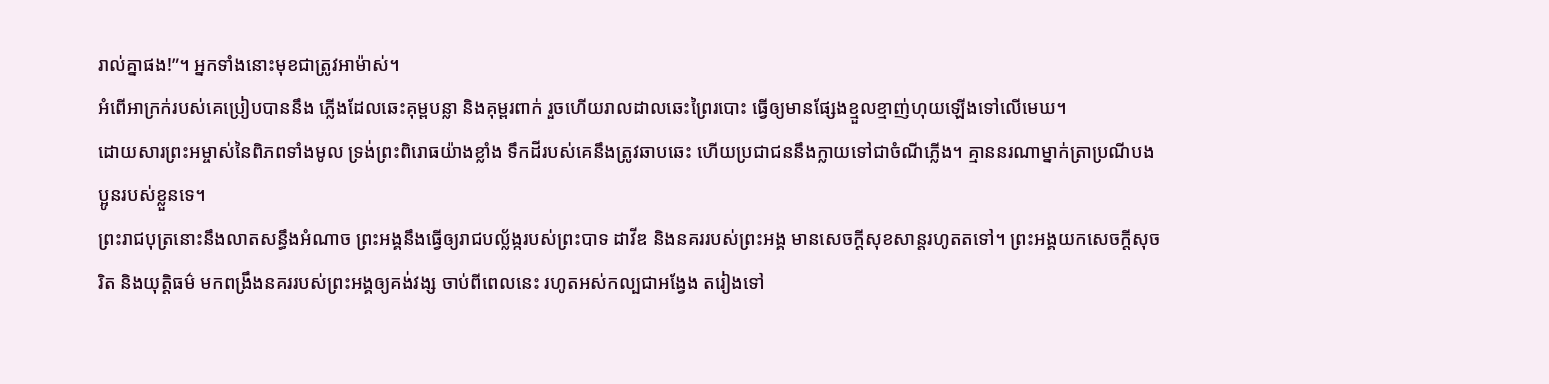រាល់គ្នាផង!”។ អ្នកទាំងនោះមុខជាត្រូវអាម៉ាស់។
អំពើអាក្រក់របស់គេប្រៀបបាននឹង ភ្លើងដែលឆេះគុម្ពបន្លា និងគុម្ពរពាក់ រួចហើយរាលដាលឆេះព្រៃរបោះ ធ្វើឲ្យមានផ្សែងខ្មួលខ្មាញ់ហុយឡើងទៅលើមេឃ។
ដោយសារព្រះអម្ចាស់នៃពិភពទាំងមូល ទ្រង់ព្រះពិរោធយ៉ាងខ្លាំង ទឹកដីរបស់គេនឹងត្រូវឆាបឆេះ ហើយប្រជាជននឹងក្លាយទៅជាចំណីភ្លើង។ គ្មាននរណាម្នាក់ត្រាប្រណីបងប្អូនរបស់ខ្លួនទេ។
ព្រះរាជបុត្រនោះនឹងលាតសន្ធឹងអំណាច ព្រះអង្គនឹងធ្វើឲ្យរាជបល្ល័ង្ករបស់ព្រះបាទ ដាវីឌ និងនគររបស់ព្រះអង្គ មានសេចក្ដីសុខសាន្តរហូតតទៅ។ ព្រះអង្គយកសេចក្ដីសុចរិត និងយុត្តិធម៌ មកពង្រឹងនគររបស់ព្រះអង្គឲ្យគង់វង្ស ចាប់ពីពេលនេះ រហូតអស់កល្បជាអង្វែង តរៀងទៅ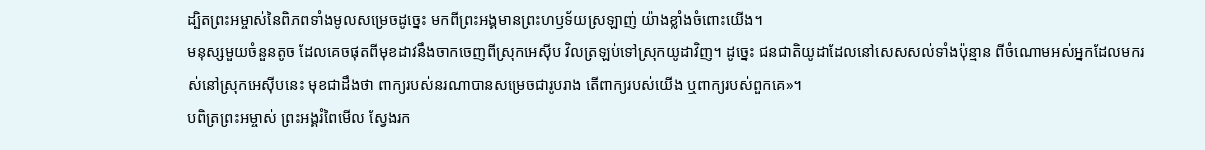ដ្បិតព្រះអម្ចាស់នៃពិភពទាំងមូលសម្រេចដូច្នេះ មកពីព្រះអង្គមានព្រះហឫទ័យស្រឡាញ់ យ៉ាងខ្លាំងចំពោះយើង។
មនុស្សមួយចំនួនតូច ដែលគេចផុតពីមុខដាវនឹងចាកចេញពីស្រុកអេស៊ីប វិលត្រឡប់ទៅស្រុកយូដាវិញ។ ដូច្នេះ ជនជាតិយូដាដែលនៅសេសសល់ទាំងប៉ុន្មាន ពីចំណោមអស់អ្នកដែលមករស់នៅស្រុកអេស៊ីបនេះ មុខជាដឹងថា ពាក្យរបស់នរណាបានសម្រេចជារូបរាង តើពាក្យរបស់យើង ឬពាក្យរបស់ពួកគេ»។
បពិត្រព្រះអម្ចាស់ ព្រះអង្គរំពៃមើល ស្វែងរក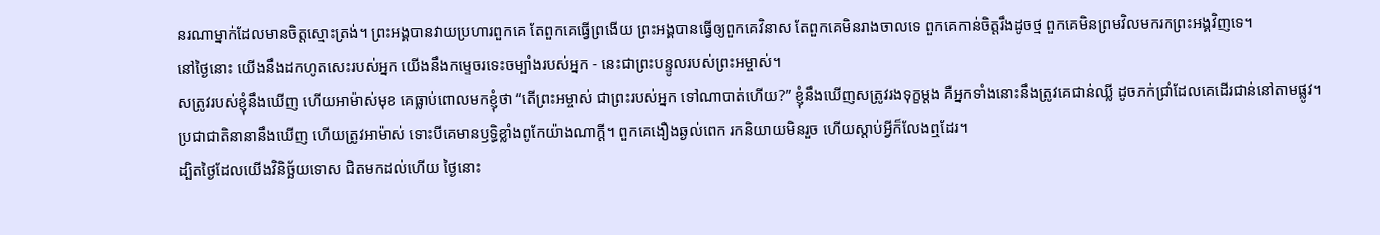នរណាម្នាក់ដែលមានចិត្តស្មោះត្រង់។ ព្រះអង្គបានវាយប្រហារពួកគេ តែពួកគេធ្វើព្រងើយ ព្រះអង្គបានធ្វើឲ្យពួកគេវិនាស តែពួកគេមិនរាងចាលទេ ពួកគេកាន់ចិត្តរឹងដូចថ្ម ពួកគេមិនព្រមវិលមករកព្រះអង្គវិញទេ។
នៅថ្ងៃនោះ យើងនឹងដកហូតសេះរបស់អ្នក យើងនឹងកម្ទេចរទេះចម្បាំងរបស់អ្នក - នេះជាព្រះបន្ទូលរបស់ព្រះអម្ចាស់។
សត្រូវរបស់ខ្ញុំនឹងឃើញ ហើយអាម៉ាស់មុខ គេធ្លាប់ពោលមកខ្ញុំថា “តើព្រះអម្ចាស់ ជាព្រះរបស់អ្នក ទៅណាបាត់ហើយ?” ខ្ញុំនឹងឃើញសត្រូវរងទុក្ខម្ដង គឺអ្នកទាំងនោះនឹងត្រូវគេជាន់ឈ្លី ដូចភក់ជ្រាំដែលគេដើរជាន់នៅតាមផ្លូវ។
ប្រជាជាតិនានានឹងឃើញ ហើយត្រូវអាម៉ាស់ ទោះបីគេមានឫទ្ធិខ្លាំងពូកែយ៉ាងណាក្ដី។ ពួកគេងឿងឆ្ងល់ពេក រកនិយាយមិនរួច ហើយស្ដាប់អ្វីក៏លែងឮដែរ។
ដ្បិតថ្ងៃដែលយើងវិនិច្ឆ័យទោស ជិតមកដល់ហើយ ថ្ងៃនោះ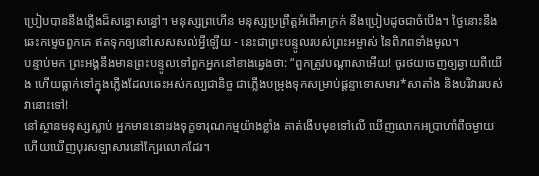ប្រៀបបាននឹងភ្លើងដ៏សន្ធោសន្ធៅ។ មនុស្សព្រហើន មនុស្សប្រព្រឹត្តអំពើអាក្រក់ នឹងប្រៀបដូចជាចំបើង។ ថ្ងៃនោះនឹងឆេះកម្ទេចពួកគេ ឥតទុកឲ្យនៅសេសសល់អ្វីឡើយ - នេះជាព្រះបន្ទូលរបស់ព្រះអម្ចាស់ នៃពិភពទាំងមូល។
បន្ទាប់មក ព្រះអង្គនឹងមានព្រះបន្ទូលទៅពួកអ្នកនៅខាងឆ្វេងថា: “ពួកត្រូវបណ្ដាសាអើយ! ចូរថយចេញឲ្យឆ្ងាយពីយើង ហើយធ្លាក់ទៅក្នុងភ្លើងដែលឆេះអស់កល្បជានិច្ច ជាភ្លើងបម្រុងទុកសម្រាប់ផ្ដន្ទាទោសមារ*សាតាំង និងបរិវាររបស់វានោះទៅ!
នៅស្ថានមនុស្សស្លាប់ អ្នកមាននោះរងទុក្ខទារុណកម្មយ៉ាងខ្លាំង គាត់ងើបមុខទៅលើ ឃើញលោកអប្រាហាំពីចម្ងាយ ហើយឃើញបុរសឡាសារនៅក្បែរលោកដែរ។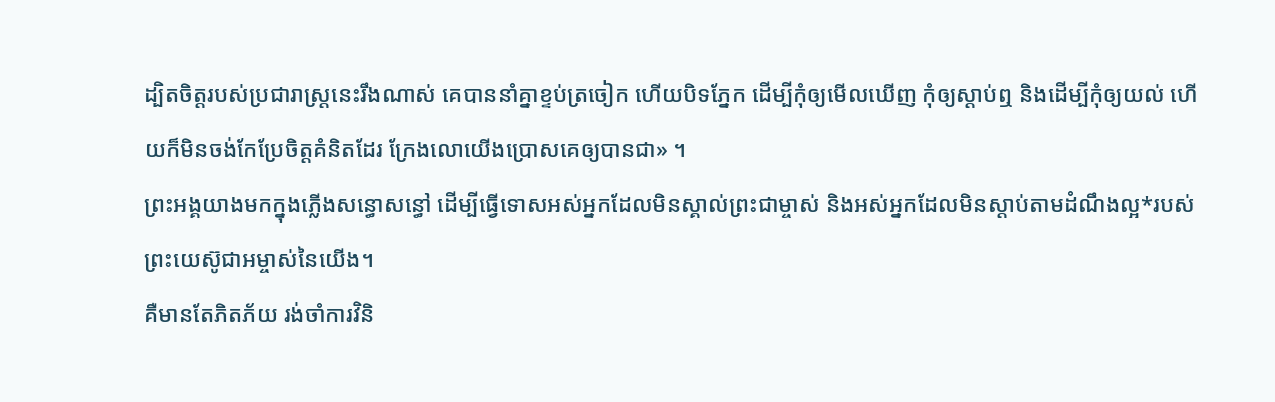ដ្បិតចិត្តរបស់ប្រជារាស្ត្រនេះរឹងណាស់ គេបាននាំគ្នាខ្ទប់ត្រចៀក ហើយបិទភ្នែក ដើម្បីកុំឲ្យមើលឃើញ កុំឲ្យស្ដាប់ឮ និងដើម្បីកុំឲ្យយល់ ហើយក៏មិនចង់កែប្រែចិត្តគំនិតដែរ ក្រែងលោយើងប្រោសគេឲ្យបានជា» ។
ព្រះអង្គយាងមកក្នុងភ្លើងសន្ធោសន្ធៅ ដើម្បីធ្វើទោសអស់អ្នកដែលមិនស្គាល់ព្រះជាម្ចាស់ និងអស់អ្នកដែលមិនស្ដាប់តាមដំណឹងល្អ*របស់ព្រះយេស៊ូជាអម្ចាស់នៃយើង។
គឺមានតែភិតភ័យ រង់ចាំការវិនិ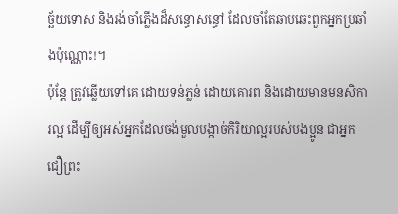ច្ឆ័យទោស និងរង់ចាំភ្លើងដ៏សន្ធោសន្ធៅ ដែលចាំតែឆាបឆេះពួកអ្នកប្រឆាំងប៉ុណ្ណោះ!។
ប៉ុន្តែ ត្រូវឆ្លើយទៅគេ ដោយទន់ភ្លន់ ដោយគោរព និងដោយមានមនសិការល្អ ដើម្បីឲ្យអស់អ្នកដែលចង់មួលបង្កាច់កិរិយាល្អរបស់បងប្អូន ជាអ្នកជឿព្រះ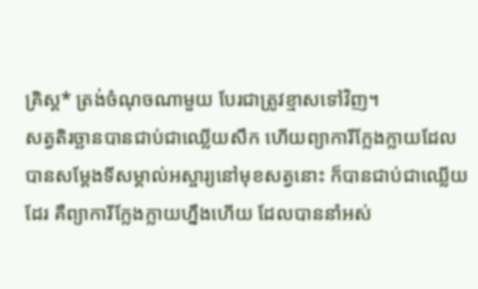គ្រិស្ត* ត្រង់ចំណុចណាមួយ បែរជាត្រូវខ្មាសទៅវិញ។
សត្វតិរច្ឆានបានជាប់ជាឈ្លើយសឹក ហើយព្យាការីក្លែងក្លាយដែលបានសម្តែងទីសម្គាល់អស្ចារ្យនៅមុខសត្វនោះ ក៏បានជាប់ជាឈ្លើយដែរ គឺព្យាការីក្លែងក្លាយហ្នឹងហើយ ដែលបាននាំអស់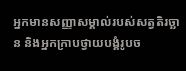អ្នកមានសញ្ញាសម្គាល់របស់សត្វតិរច្ឆាន និងអ្នកក្រាបថ្វាយបង្គំរូបច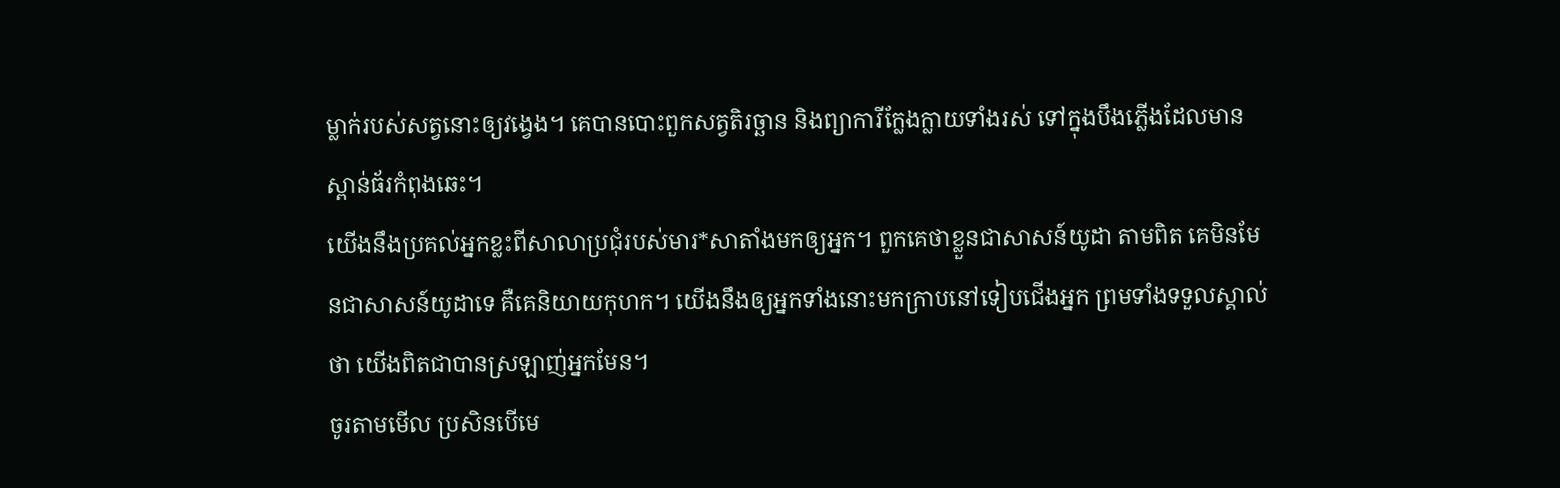ម្លាក់របស់សត្វនោះឲ្យវង្វេង។ គេបានបោះពួកសត្វតិរច្ឆាន និងព្យាការីក្លែងក្លាយទាំងរស់ ទៅក្នុងបឹងភ្លើងដែលមានស្ពាន់ធ័រកំពុងឆេះ។
យើងនឹងប្រគល់អ្នកខ្លះពីសាលាប្រជុំរបស់មារ*សាតាំងមកឲ្យអ្នក។ ពួកគេថាខ្លួនជាសាសន៍យូដា តាមពិត គេមិនមែនជាសាសន៍យូដាទេ គឺគេនិយាយកុហក។ យើងនឹងឲ្យអ្នកទាំងនោះមកក្រាបនៅទៀបជើងអ្នក ព្រមទាំងទទួលស្គាល់ថា យើងពិតជាបានស្រឡាញ់អ្នកមែន។
ចូរតាមមើល ប្រសិនបើមេ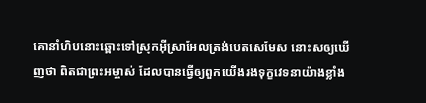គោនាំហិបនោះឆ្ពោះទៅស្រុកអ៊ីស្រាអែលត្រង់បេតសេមែស នោះសឲ្យឃើញថា ពិតជាព្រះអម្ចាស់ ដែលបានធ្វើឲ្យពួកយើងរងទុក្ខវេទនាយ៉ាងខ្លាំង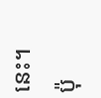នេះ។ ប៉ុ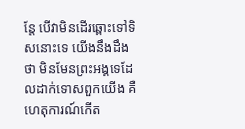ន្តែ បើវាមិនដើរឆ្ពោះទៅទិសនោះទេ យើងនឹងដឹងថា មិនមែនព្រះអង្គទេដែលដាក់ទោសពួកយើង គឺហេតុការណ៍កើត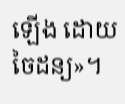ឡើង ដោយចៃដន្យ»។